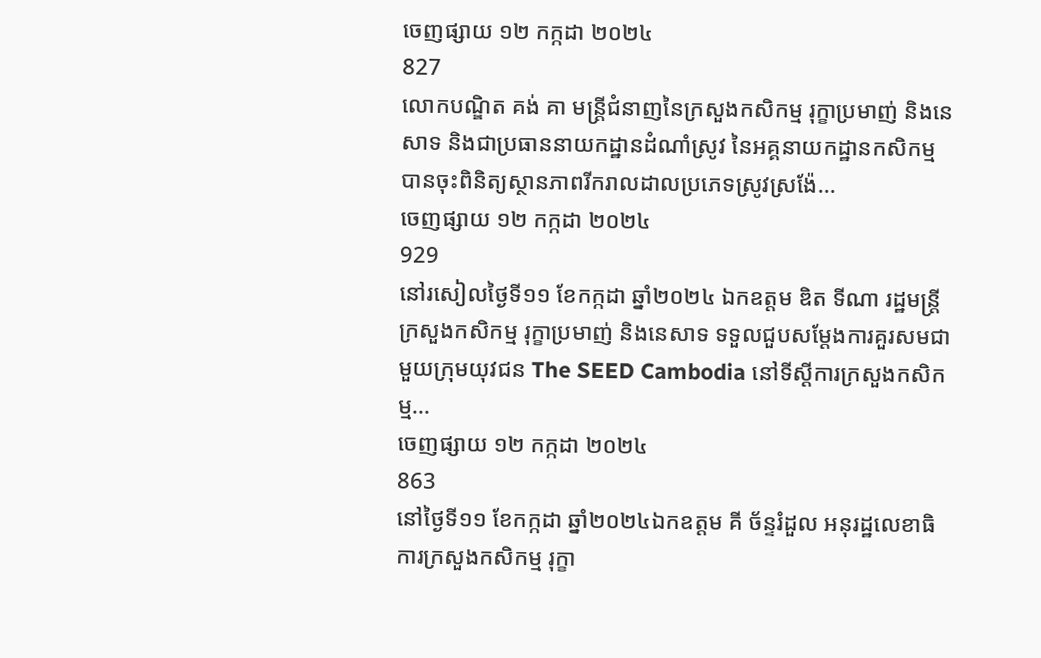ចេញផ្សាយ ១២ កក្កដា ២០២៤
827
លោកបណ្ឌិត គង់ គា មន្ត្រីជំនាញនៃក្រសួងកសិកម្ម រុក្ខាប្រមាញ់ និងនេសាទ និងជាប្រធាននាយកដ្ឋានដំណាំស្រូវ នៃអគ្គនាយកដ្ឋានកសិកម្ម បានចុះពិនិត្យស្ថានភាពរីករាលដាលប្រភេទស្រូវស្រង៉ែ...
ចេញផ្សាយ ១២ កក្កដា ២០២៤
929
នៅរសៀលថ្ងៃទី១១ ខែកក្កដា ឆ្នាំ២០២៤ ឯកឧត្តម ឌិត ទីណា រដ្ឋមន្ត្រីក្រសួងកសិកម្ម រុក្ខាប្រមាញ់ និងនេសាទ ទទួលជួបសម្តែងការគួរសមជាមួយក្រុមយុវជន The SEED Cambodia នៅទីស្តីការក្រសួងកសិកម្ម...
ចេញផ្សាយ ១២ កក្កដា ២០២៤
863
នៅថ្ងៃទី១១ ខែកក្កដា ឆ្នាំ២០២៤ឯកឧត្តម គី ច័ន្ទរំដួល អនុរដ្ឋលេខាធិការក្រសួងកសិកម្ម រុក្ខា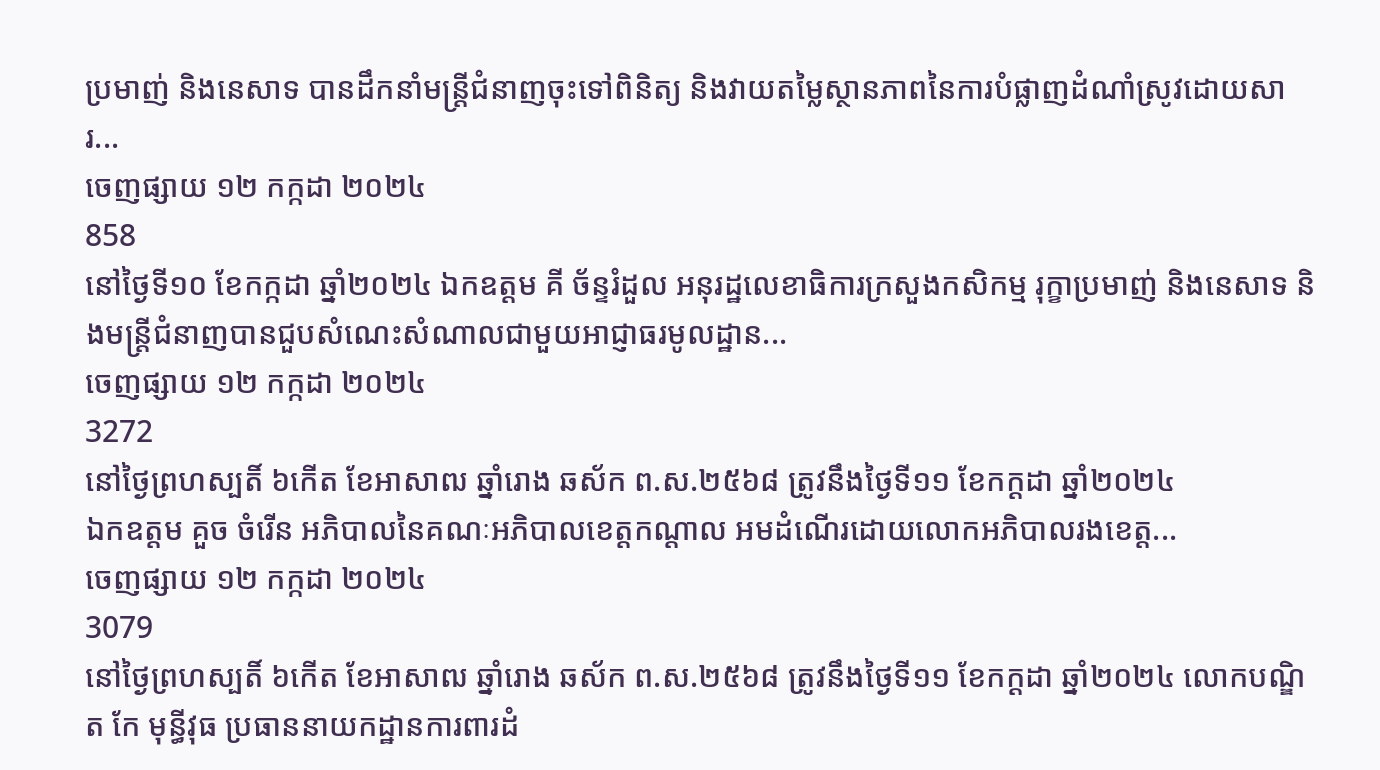ប្រមាញ់ និងនេសាទ បានដឹកនាំមន្ត្រីជំនាញចុះទៅពិនិត្យ និងវាយតម្លៃស្ថានភាពនៃការបំផ្លាញដំណាំស្រូវដោយសារ...
ចេញផ្សាយ ១២ កក្កដា ២០២៤
858
នៅថ្ងៃទី១០ ខែកក្កដា ឆ្នាំ២០២៤ ឯកឧត្តម គី ច័ន្ទរំដួល អនុរដ្ឋលេខាធិការក្រសួងកសិកម្ម រុក្ខាប្រមាញ់ និងនេសាទ និងមន្ត្រីជំនាញបានជួបសំណេះសំណាលជាមួយអាជ្ញាធរមូលដ្ឋាន...
ចេញផ្សាយ ១២ កក្កដា ២០២៤
3272
នៅថ្ងៃព្រហស្បតិ៍ ៦កើត ខែអាសាឍ ឆ្នាំរោង ឆស័ក ព.ស.២៥៦៨ ត្រូវនឹងថ្ងៃទី១១ ខែកក្ដដា ឆ្នាំ២០២៤
ឯកឧត្តម គួច ចំរើន អភិបាលនៃគណៈអភិបាលខេត្តកណ្តាល អមដំណើរដោយលោកអភិបាលរងខេត្ត...
ចេញផ្សាយ ១២ កក្កដា ២០២៤
3079
នៅថ្ងៃព្រហស្បតិ៍ ៦កើត ខែអាសាឍ ឆ្នាំរោង ឆស័ក ព.ស.២៥៦៨ ត្រូវនឹងថ្ងៃទី១១ ខែកក្ដដា ឆ្នាំ២០២៤ លោកបណ្ឌិត កែ មុន្ធីវុធ ប្រធាននាយកដ្ឋានការពារដំ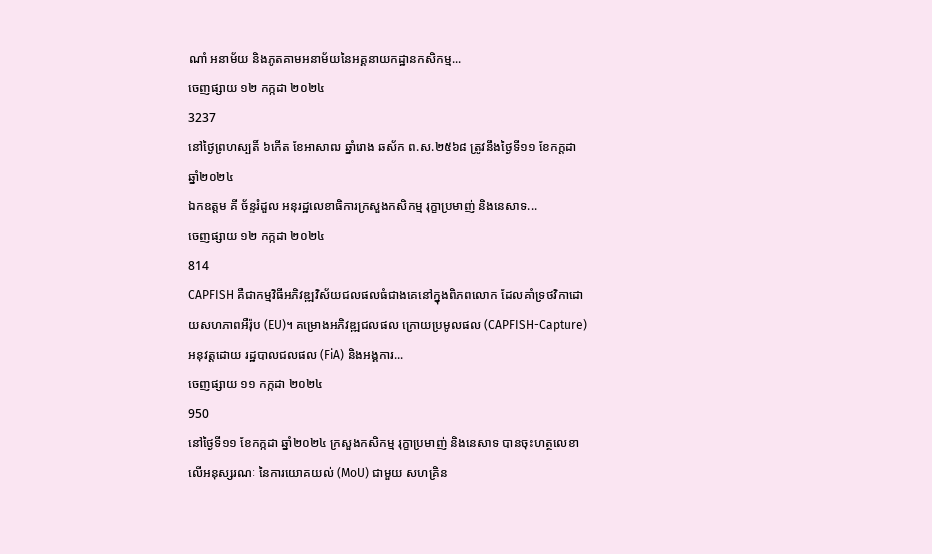ណាំ អនាម័យ និងភូតគាមអនាម័យនៃអគ្គនាយកដ្ឋានកសិកម្ម...
ចេញផ្សាយ ១២ កក្កដា ២០២៤
3237
នៅថ្ងៃព្រហស្បតិ៍ ៦កើត ខែអាសាឍ ឆ្នាំរោង ឆស័ក ព.ស.២៥៦៨ ត្រូវនឹងថ្ងៃទី១១ ខែកក្ដដា ឆ្នាំ២០២៤
ឯកឧត្តម គី ច័ន្ទរំដួល អនុរដ្ឋលេខាធិការក្រសួងកសិកម្ម រុក្ខាប្រមាញ់ និងនេសាទ...
ចេញផ្សាយ ១២ កក្កដា ២០២៤
814
CAPFISH គឺជាកម្មវិធីអភិវឌ្ឍវិស័យជលផលធំជាងគេនៅក្នុងពិភពលោក ដែលគាំទ្រថវិកាដោយសហភាពអឺរ៉ុប (EU)។ គម្រោងអភិវឌ្ឍជលផល ក្រោយប្រមូលផល (CAPFISH-Capture) អនុវត្តដោយ រដ្ឋបាលជលផល (FiA) និងអង្គការ...
ចេញផ្សាយ ១១ កក្កដា ២០២៤
950
នៅថ្ងៃទី១១ ខែកក្កដា ឆ្នាំ២០២៤ ក្រសួងកសិកម្ម រុក្ខាប្រមាញ់ និងនេសាទ បានចុះហត្ថលេខាលើអនុស្សរណៈ នៃការយោគយល់ (MoU) ជាមួយ សហគ្រិន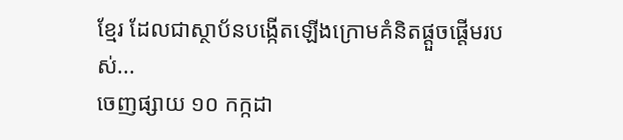ខ្មែរ ដែលជាស្ថាប័នបង្កើតឡើងក្រោមគំនិតផ្តួចផ្តើមរបស់...
ចេញផ្សាយ ១០ កក្កដា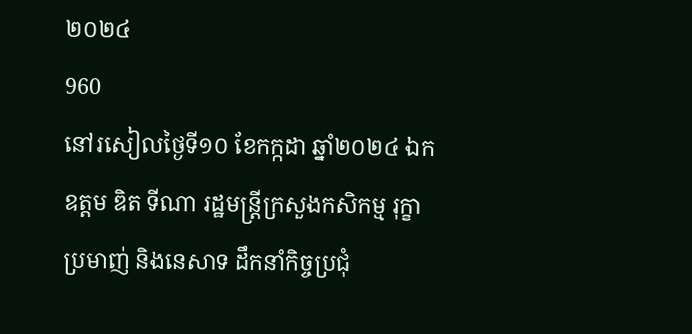២០២៤
960
នៅរសៀលថ្ងៃទី១០ ខែកក្កដា ឆ្នាំ២០២៤ ឯកឧត្តម ឌិត ទីណា រដ្ឋមន្ត្រីក្រសួងកសិកម្ម រុក្ខាប្រមាញ់ និងនេសាទ ដឹកនាំកិច្ចប្រជុំ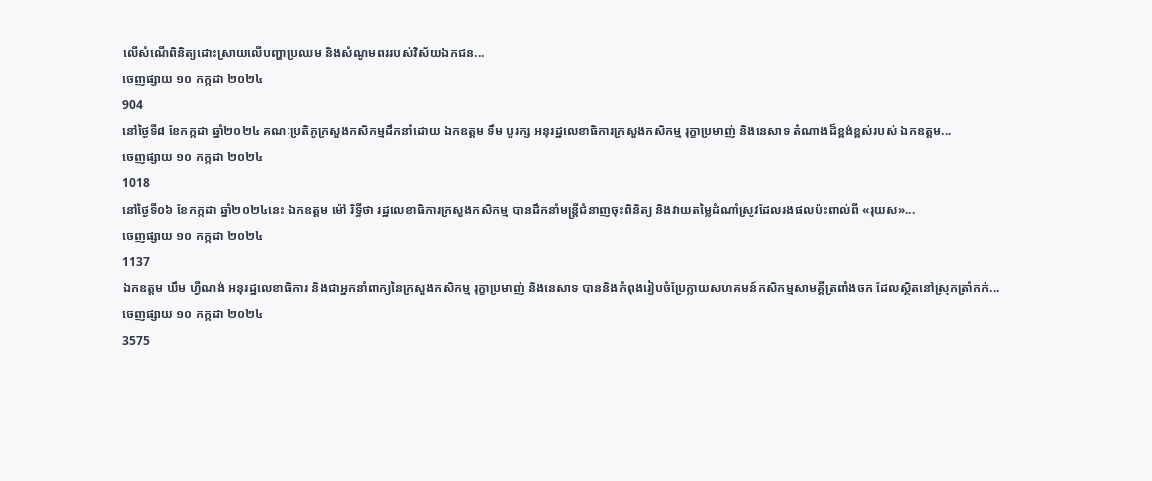លេីសំណេីពិនិត្យដោះស្រាយលេីបញ្ហាប្រឈម និងសំណូមពររបស់វិស័យឯកជន...
ចេញផ្សាយ ១០ កក្កដា ២០២៤
904
នៅថ្ងៃទី៨ ខែកក្កដា ឆ្នាំ២០២៤ គណៈប្រតិភូក្រសួងកសិកម្មដឹកនាំដោយ ឯកឧត្តម ទឹម បូរក្ស អនុរដ្ឋលេខាធិការក្រសួងកសិកម្ម រុក្ខាប្រមាញ់ និងនេសាទ តំណាងដ៏ខ្ពង់ខ្ពស់របស់ ឯកឧត្តម...
ចេញផ្សាយ ១០ កក្កដា ២០២៤
1018
នៅថ្ងៃទី០៦ ខែកក្កដា ឆ្នាំ២០២៤នេះ ឯកឧត្តម ម៉ៅ រិទ្ធីថា រដ្ឋលេខាធិការក្រសួងកសិកម្ម បានដឹកនាំមន្ត្រីជំនាញចុះពិនិត្យ និងវាយតម្លៃដំណាំស្រូវដែលរងផលប៉ះពាល់ពី «រុយស»...
ចេញផ្សាយ ១០ កក្កដា ២០២៤
1137
ឯកឧត្តម ឃឹម ហ្វីណង់ អនុរដ្ឋលេខាធិការ និងជាអ្នកនាំពាក្យនៃក្រសួងកសិកម្ម រុក្ខាប្រមាញ់ និងនេសាទ បាននិងកំពុងរៀបចំប្រែក្លាយសហគមន៍កសិកម្មសាមគ្គីត្រពាំងចក ដែលស្ថិតនៅស្រុកត្រាំកក់...
ចេញផ្សាយ ១០ កក្កដា ២០២៤
3575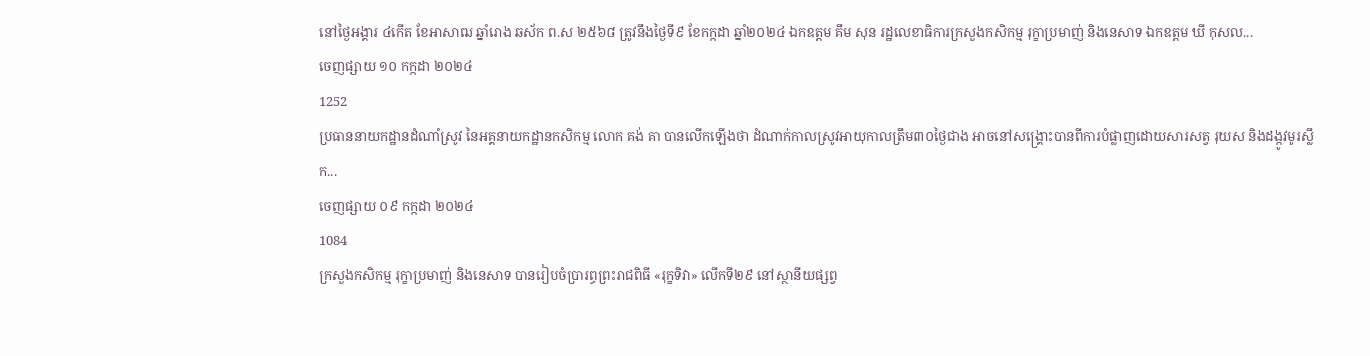នៅថ្ងៃអង្គារ ៤កើត ខែអាសាឍ ឆ្នាំរោង ឆស័ក ព.ស ២៥៦៨ ត្រូវនឹងថ្ងៃទី៩ ខែកក្កដា ឆ្នាំ២០២៤ ឯកឧត្តម គឹម សុន រដ្ឋលេខាធិការក្រសួងកសិកម្ម រុក្ខាប្រមាញ់ និងនេសាទ ឯកឧត្តម ឃី កុសល...
ចេញផ្សាយ ១០ កក្កដា ២០២៤
1252
ប្រធាននាយកដ្ឋានដំណាំស្រូវ នៃអគ្គនាយកដ្ឋានកសិកម្ម លោក គង់ គា បានលើកឡើងថា ដំណាក់កាលស្រូវអាយុកាលត្រឹម៣០ថ្ងៃជាង អាចនៅសង្រ្គោះបានពីការបំផ្លាញដោយសារសត្វ រុយស និងដង្កូវមូរស្លឹក...
ចេញផ្សាយ ០៩ កក្កដា ២០២៤
1084
ក្រសួងកសិកម្ម រុក្ខាប្រមាញ់ និងនេសាទ បានរៀបចំប្រារព្ធព្រះរាជពិធី «រុក្ខទិវា» លើកទី២៩ នៅស្ថានីយផ្សព្វ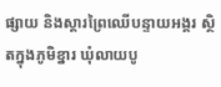ផ្សាយ និងស្តារព្រៃឈើបន្ទាយអង្គរ ស្ថិតក្នុងភូមិខ្នារ ឃុំលាយបូ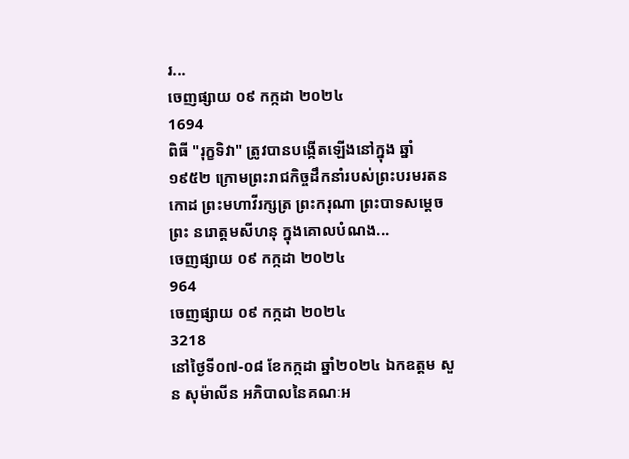រ...
ចេញផ្សាយ ០៩ កក្កដា ២០២៤
1694
ពិធី "រុក្ខទិវា" ត្រូវបានបង្កើតឡើងនៅក្នុង ឆ្នាំ១៩៥២ ក្រោមព្រះរាជកិច្ចដឹកនាំរបស់ព្រះបរមរតនកោដ ព្រះមហាវីរក្សត្រ ព្រះករុណា ព្រះបាទសម្តេចព្រះ នរោត្តមសីហនុ ក្នុងគោលបំណង...
ចេញផ្សាយ ០៩ កក្កដា ២០២៤
964
ចេញផ្សាយ ០៩ កក្កដា ២០២៤
3218
នៅថ្ងៃទី០៧-០៨ ខែកក្កដា ឆ្នាំ២០២៤ ឯកឧត្តម សួន សុម៉ាលីន អភិបាលនៃគណៈអ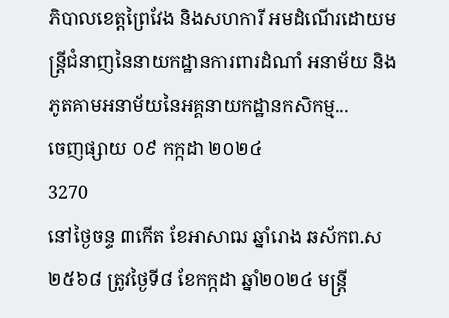ភិបាលខេត្តព្រៃវែង និងសហការី អមដំណើរដោយមន្រ្តីជំនាញនៃនាយកដ្ឋានការពារដំណាំ អនាម័យ និងភូតគាមអនាម័យនៃអគ្គនាយកដ្ឋានកសិកម្ម...
ចេញផ្សាយ ០៩ កក្កដា ២០២៤
3270
នៅថ្ងៃចន្ទ ៣កើត ខែអាសាឍ ឆ្នាំរោង ឆស័កព.ស២៥៦៨ ត្រូវថ្ងៃទី៨ ខែកក្កដា ឆ្នាំ២០២៤ មន្ត្រី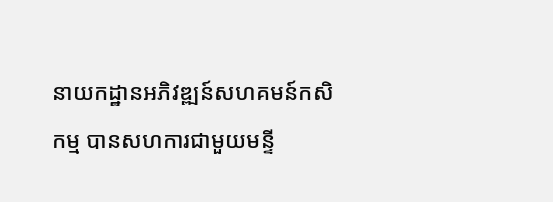នាយកដ្ឋានអភិវឌ្ឍន៍សហគមន៍កសិកម្ម បានសហការជាមួយមន្ទី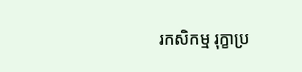រកសិកម្ម រុក្ខាប្រ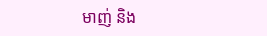មាញ់ និង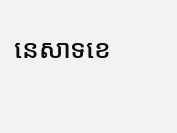នេសាទខេ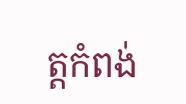ត្តកំពង់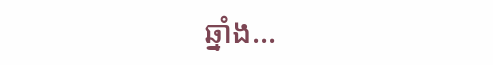ឆ្នាំង...